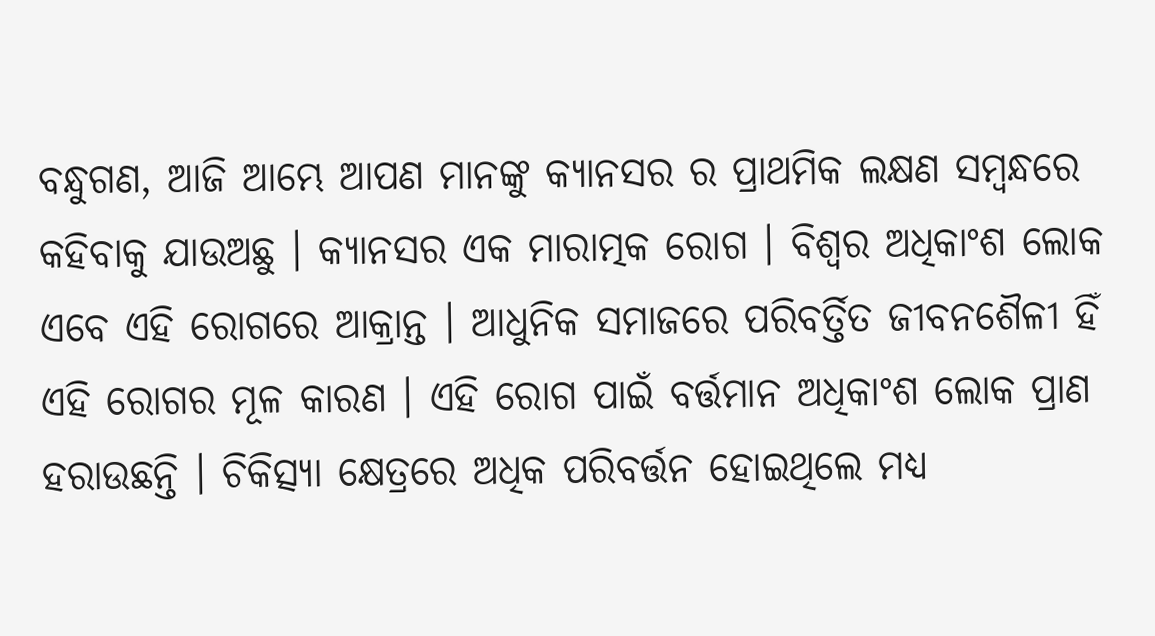ବନ୍ଧୁଗଣ, ଆଜି ଆମ୍ଭେ ଆପଣ ମାନଙ୍କୁ କ୍ୟାନସର ର ପ୍ରାଥମିକ ଲକ୍ଷଣ ସମ୍ବନ୍ଧରେ କହିବାକୁ ଯାଉଅଛୁ । କ୍ୟାନସର ଏକ ମାରାତ୍ମକ ରୋଗ । ବିଶ୍ଵର ଅଧିକାଂଶ ଲୋକ ଏବେ ଏହି ରୋଗରେ ଆକ୍ରାନ୍ତ । ଆଧୁନିକ ସମାଜରେ ପରିବର୍ତ୍ତିତ ଜୀବନଶୈଳୀ ହିଁ ଏହି ରୋଗର ମୂଳ କାରଣ । ଏହି ରୋଗ ପାଇଁ ବର୍ତ୍ତମାନ ଅଧିକାଂଶ ଲୋକ ପ୍ରାଣ ହରାଉଛନ୍ତି । ଚିକିତ୍ସ୍ୟା କ୍ଷେତ୍ରରେ ଅଧିକ ପରିବର୍ତ୍ତନ ହୋଇଥିଲେ ମଧ୍ୟ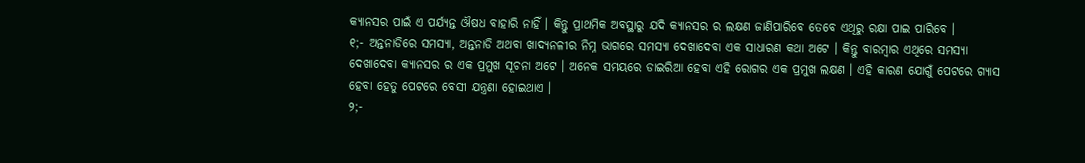କ୍ୟାନସର ପାଇଁ ଏ ପର୍ଯ୍ୟନ୍ତ ଔଷଧ ବାହାରି ନାହିଁ । କିନ୍ତୁ ପ୍ରାଥମିକ ଅବସ୍ଥାରୁ ଯଦି କ୍ୟାନସର ର ଲକ୍ଷଣ ଜାଣିପାରିବେ ତେବେ ଏଥିରୁ ରକ୍ଷା ପାଇ ପାରିବେ ।
୧;- ଅନ୍ତନାଡିରେ ସମସ୍ୟା, ଅନ୍ତନାଡି ଅଥବା ଖାଦ୍ୟନଳୀର ନିମ୍ନ ଭାଗରେ ସମସ୍ୟା ଦେଖାଦେବା ଏକ ସାଧାରଣ କଥା ଅଟେ । କିନ୍ତୁ ବାରମ୍ବାର ଏଥିରେ ସମସ୍ୟା ଦେଖାଦେବା କ୍ୟାନସର ର ଏକ ପ୍ରମୁଖ ସୂଚନା ଅଟେ । ଅନେକ ସମୟରେ ଡାଇରିଆ ହେବା ଏହି ରୋଗର ଏକ ପ୍ରମୁଖ ଲକ୍ଷଣ । ଏହି କାରଣ ଯୋଗୁଁ ପେଟରେ ଗ୍ୟାସ ହେବା ହେତୁ ପେଟରେ ବେସୀ ଯନ୍ତ୍ରଣା ହୋଇଥାଏ ।
୨;-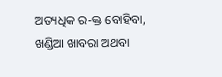ଅତ୍ୟଧିକ ର-କ୍ତ ବୋହିବା, ଖଣ୍ଡିଆ ଖାବରା ଅଥବା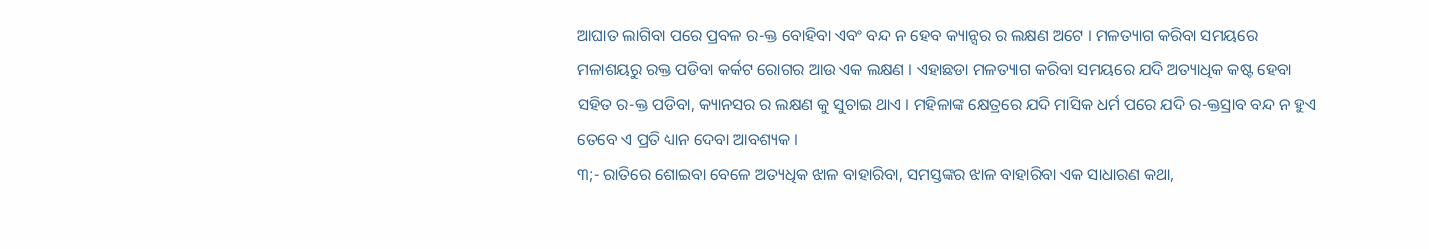ଆଘାତ ଲାଗିବା ପରେ ପ୍ରବଳ ର-କ୍ତ ବୋହିବା ଏବଂ ବନ୍ଦ ନ ହେବ କ୍ୟାନ୍ସର ର ଲକ୍ଷଣ ଅଟେ । ମଳତ୍ୟାଗ କରିବା ସମୟରେ ମଳାଶୟରୁ ରକ୍ତ ପଡିବା କର୍କଟ ରୋଗର ଆଉ ଏକ ଲକ୍ଷଣ । ଏହାଛଡା ମଳତ୍ୟାଗ କରିବା ସମୟରେ ଯଦି ଅତ୍ୟାଧିକ କଷ୍ଟ ହେବା ସହିତ ର-କ୍ତ ପଡିବା, କ୍ୟାନସର ର ଲକ୍ଷଣ କୁ ସୁଚାଇ ଥାଏ । ମହିଳାଙ୍କ କ୍ଷେତ୍ରରେ ଯଦି ମାସିକ ଧର୍ମ ପରେ ଯଦି ର-କ୍ତସ୍ରାବ ବନ୍ଦ ନ ହୁଏ ତେବେ ଏ ପ୍ରତି ଧ୍ୟାନ ଦେବା ଆବଶ୍ୟକ ।
୩;- ରାତିରେ ଶୋଇବା ବେଳେ ଅତ୍ୟଧିକ ଝାଳ ବାହାରିବା, ସମସ୍ତଙ୍କର ଝାଳ ବାହାରିବା ଏକ ସାଧାରଣ କଥା,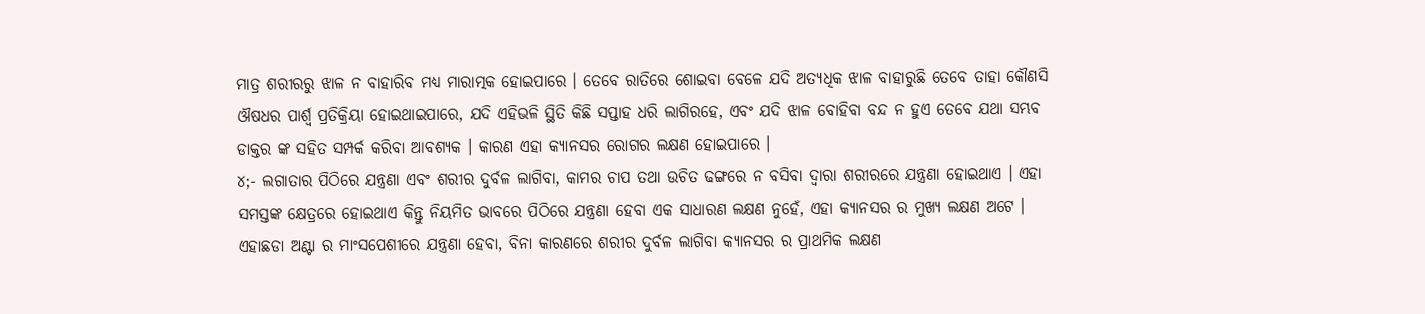ମାତ୍ର ଶରୀରରୁ ଝାଳ ନ ବାହାରିବ ମଧ୍ୟ ମାରାତ୍ମକ ହୋଇପାରେ । ତେବେ ରାତିରେ ଶୋଇବା ବେଳେ ଯଦି ଅତ୍ୟଧିକ ଝାଳ ବାହାରୁଛି ତେବେ ତାହା କୌଣସି ଔଷଧର ପାର୍ଶ୍ଵ ପ୍ରତିକ୍ରିୟା ହୋଇଥାଇପାରେ, ଯଦି ଏହିଭଳି ସ୍ଥିତି କିଛି ସପ୍ତାହ ଧରି ଲାଗିରହେ, ଏବଂ ଯଦି ଝାଳ ବୋହିବା ବନ୍ଦ ନ ହୁଏ ତେବେ ଯଥା ସମ୍ଭବ ଡାକ୍ତର ଙ୍କ ସହିତ ସମ୍ପର୍କ କରିବା ଆବଶ୍ୟକ । କାରଣ ଏହା କ୍ୟାନସର ରୋଗର ଲକ୍ଷଣ ହୋଇପାରେ ।
୪;- ଲଗାତାର ପିଠିରେ ଯନ୍ତ୍ରଣା ଏବଂ ଶରୀର ଦୁର୍ବଳ ଲାଗିବା, କାମର ଚାପ ତଥା ଉଚିତ ଢଙ୍ଗରେ ନ ବସିବା ଦ୍ଵାରା ଶରୀରରେ ଯନ୍ତ୍ରଣା ହୋଇଥାଏ । ଏହା ସମସ୍ତଙ୍କ କ୍ଷେତ୍ରରେ ହୋଇଥାଏ କିନ୍ତୁ ନିୟମିତ ଭାବରେ ପିଠିରେ ଯନ୍ତ୍ରଣା ହେବା ଏକ ସାଧାରଣ ଲକ୍ଷଣ ନୁହେଁ, ଏହା କ୍ୟାନସର ର ମୁଖ୍ୟ ଲକ୍ଷଣ ଅଟେ । ଏହାଛଡା ଅଣ୍ଟା ର ମାଂସପେଶୀରେ ଯନ୍ତ୍ରଣା ହେବା, ବିନା କାରଣରେ ଶରୀର ଦୁର୍ବଳ ଲାଗିବା କ୍ୟାନସର ର ପ୍ରାଥମିକ ଲକ୍ଷଣ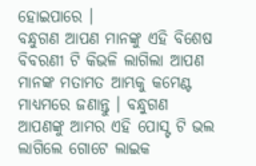ହୋଇପାରେ ।
ବନ୍ଧୁଗଣ ଆପଣ ମାନଙ୍କୁ ଏହି ବିଶେଷ ବିବରଣୀ ଟି କିଭଳି ଲାଗିଲା ଆପଣ ମାନଙ୍କ ମତାମତ ଆମ୍ଭକୁ କମେଣ୍ଟ ମାଧ୍ୟମରେ ଜଣାନ୍ତୁ । ବନ୍ଧୁଗଣ ଆପଣଙ୍କୁ ଆମର ଏହି ପୋସ୍ଟ ଟି ଭଲ ଲାଗିଲେ ଗୋଟେ ଲାଇକ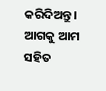କରିଦିଅନ୍ତୁ । ଆଗକୁ ଆମ ସହିତ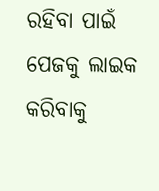ରହିବା ପାଇଁ ପେଜକୁ ଲାଇକ କରିବାକୁ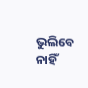ଭୁଲିବେ ନାହିଁ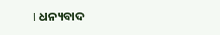। ଧନ୍ୟବାଦ